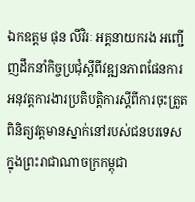ឯកឧត្តម ផុន លីវិរៈ អគ្គនាយករង អញ្ជើញដឹកនាំកិច្ចប្រជុំស្តីពីវឌ្ឍនភាពផែនការអនុវត្តការងារប្រតិបត្តិការស្តីពីការចុះត្រួតពិនិត្យវត្តមានស្នាក់នៅរបស់ជនបរទេស ក្នុងព្រះរាជាណាចក្រកម្ពុជា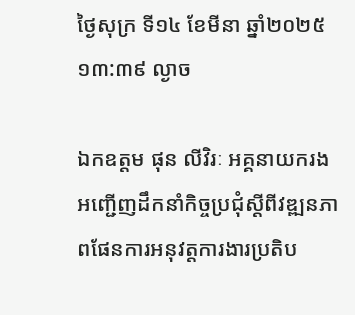ថ្ងៃសុក្រ ទី១៤ ខែមីនា ឆ្នាំ២០២៥ ១៣:៣៩ ល្ងាច

ឯកឧត្តម ផុន លីវិរៈ អគ្គនាយករង អញ្ជើញដឹកនាំកិច្ចប្រជុំស្តីពីវឌ្ឍនភាពផែនការអនុវត្តការងារប្រតិប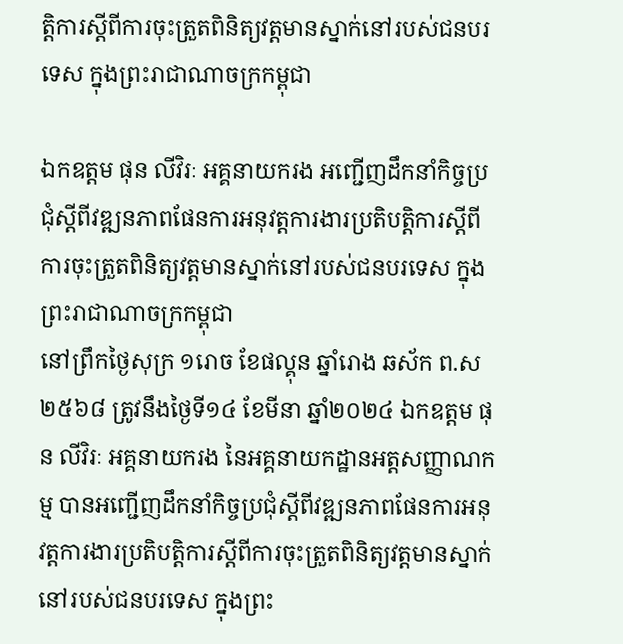ត្តិការស្តីពីការចុះត្រួតពិនិត្យវត្តមានស្នាក់នៅរបស់ជនបរទេស ក្នុងព្រះរាជាណាចក្រកម្ពុជា

ឯកឧត្តម ផុន លីវិរៈ អគ្គនាយករង អញ្ជើញដឹកនាំកិច្ចប្រជុំស្តីពីវឌ្ឍនភាពផែនការអនុវត្តការងារប្រតិបត្តិការស្តីពីការចុះត្រួតពិនិត្យវត្តមានស្នាក់នៅរបស់ជនបរទេស ក្នុងព្រះរាជាណាចក្រកម្ពុជា
នៅព្រឹកថ្ងៃសុក្រ ១រោច ខែផល្គុន ឆ្នាំរោង ឆស័ក ព.ស ២៥៦៨ ត្រូវនឹងថ្ងៃទី១៤ ខែមីនា ឆ្នាំ២០២៤ ឯកឧត្តម ផុន លីវិរៈ អគ្គនាយករង នៃអគ្គនាយកដ្ឋានអត្តសញ្ញាណកម្ម បានអញ្ជើញដឹកនាំកិច្ចប្រជុំស្តីពីវឌ្ឍនភាពផែនការអនុវត្តការងារប្រតិបត្តិការស្តីពីការចុះត្រួតពិនិត្យវត្តមានស្នាក់នៅរបស់ជនបរទេស ក្នុងព្រះ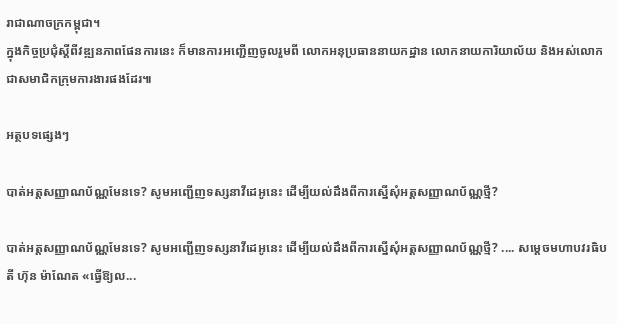រាជាណាចក្រកម្ពុជា។
ក្នុងកិច្ចប្រជុំស្តីពីវឌ្ឍនភាពផែនការនេះ ក៏មានការអញ្ជើញចូលរួមពី លោកអនុប្រធាននាយកដ្ឋាន លោកនាយការិយាល័យ និងអស់លោកជាសមាជិកក្រុមការងារផងដែរ៕

អត្ថបទផ្សេងៗ

បាត់អត្តសញ្ញាណប័ណ្ណមែនទេ? សូមអញ្ជើញទស្សនាវីដេអូនេះ ដើម្បីយល់ដឹងពីការស្នើសុំអត្តសញ្ញាណប័ណ្ណថ្មី?

បាត់អត្តសញ្ញាណប័ណ្ណមែនទេ? សូមអញ្ជើញទស្សនាវីដេអូនេះ ដើម្បីយល់ដឹងពីការស្នើសុំអត្តសញ្ញាណប័ណ្ណថ្មី? .... សម្ដេចមហាបវរធិបតី ហ៊ុន ម៉ាណែត «ធ្វើឱ្យល...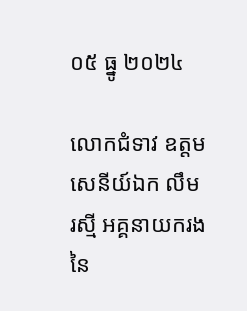០៥ ធ្នូ ២០២៤

លោកជំទាវ ឧត្តមសេនីយ៍ឯក លឹម រស្មី អគ្គនាយករង នៃ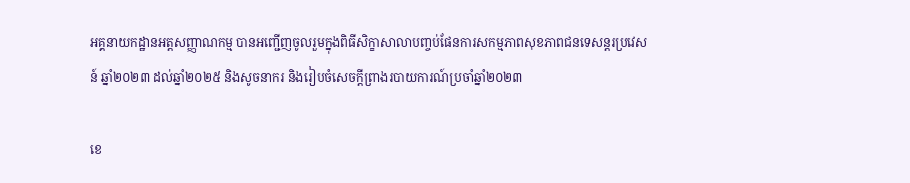អគ្គនាយកដ្ឋានអត្តសញ្ញាណកម្ម បានអញ្ជើញចូលរួមក្នុងពិធីសិក្ខាសាលាបញ្ចប់ផែនការសកម្មភាពសុខភាពជនទេសន្តរប្រវេសន៍ ឆ្នាំ២០២៣ ដល់ឆ្នាំ២០២៥ និងសូចនាករ និងរៀបចំសេចក្ដីព្រាងរបាយការណ៍ប្រចាំឆ្នាំ២០២៣

ខេ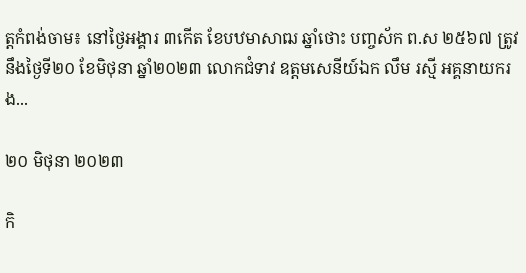ត្តកំពង់ចាម៖ នៅថ្ងៃអង្គារ ៣កើត ខែបឋមាសាឍ ឆ្នាំថោះ បញ្ចស័ក ព.ស ២៥៦៧ ត្រូវនឹងថ្ងៃទី២០ ខែមិថុនា ឆ្នាំ២០២៣ លោកជំទាវ ឧត្តមសេនីយ៍ឯក លឹម រស្មី អគ្គនាយករង...

២០ មិថុនា ២០២៣

កិ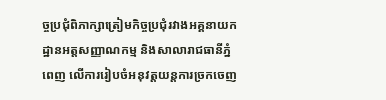ច្ចប្រជុំពិភាក្សាត្រៀមកិច្ចប្រជុំរវាងអគ្គនាយកដ្ឋានអត្តសញ្ញាណកម្ម និងសាលារាជធានីភ្នំពេញ លើការរៀបចំអនុវត្តយន្តការច្រកចេញ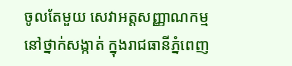ចូលតែមួយ សេវាអត្តសញ្ញាណកម្មនៅថ្នាក់សង្កាត់ ក្នុងរាជធានីភ្នំពេញ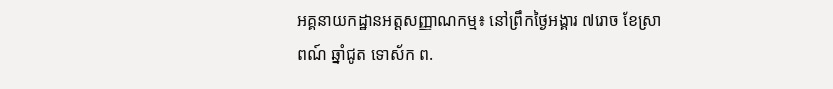អគ្គនាយកដ្ឋានអត្តសញ្ញាណកម្ម៖ នៅព្រឹកថ្ងៃអង្គារ ៧រោច ខែស្រាពណ៍ ឆ្នាំជូត ទោស័ក ព.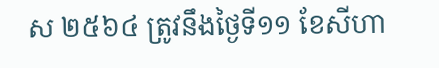ស ២៥៦៤ ត្រូវនឹងថ្ងៃទី១១ ខែសីហា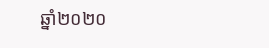ឆ្នាំ២០២០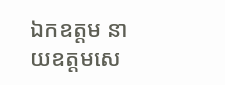ឯកឧត្តម នាយឧត្តមសេ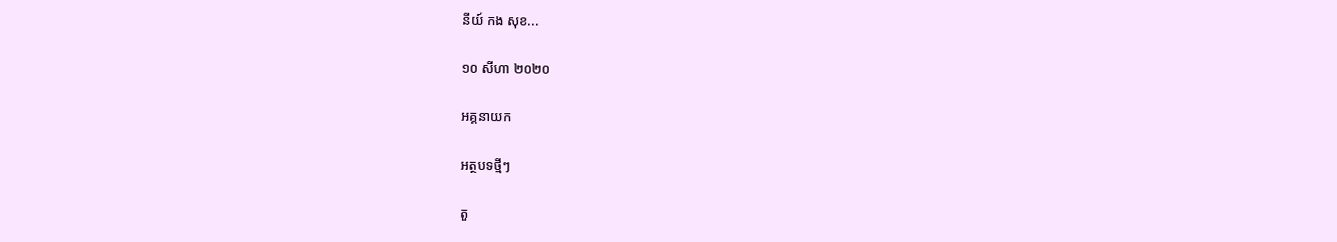នីយ៍ កង សុខ...

១០ សីហា ២០២០

អគ្គនាយក

អត្ថបទថ្មីៗ

តួ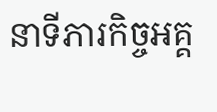នាទីភារកិច្ចអគ្គ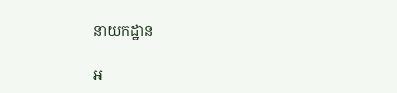នាយកដ្ឋាន

អ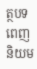ត្ថបទពេញនិយម